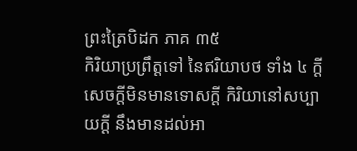ព្រះត្រៃបិដក ភាគ ៣៥
កិរិយាប្រព្រឹត្តទៅ នៃឥរិយាបថ ទាំង ៤ ក្តី សេចក្តីមិនមានទោសក្តី កិរិយានៅសប្បាយក្តី នឹងមានដល់អា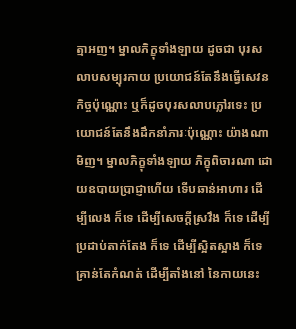ត្មាអញ។ ម្នាលភិក្ខុទាំងឡាយ ដូចជា បុរសលាបសម្បុរកាយ ប្រយោជន៍តែនឹងធ្វើសេវនកិច្ចប៉ុណ្ណោះ ឬក៏ដូចបុរសលាបភ្លៅរទេះ ប្រយោជន៍តែនឹងដឹកនាំភារៈប៉ុណ្ណោះ យ៉ាងណាមិញ។ ម្នាលភិក្ខុទាំងឡាយ ភិក្ខុពិចារណា ដោយឧបាយប្រាជ្ញាហើយ ទើបឆាន់អាហារ ដើម្បីលេង ក៏ទេ ដើម្បីសេចក្តីស្រវឹង ក៏ទេ ដើម្បីប្រដាប់តាក់តែង ក៏ទេ ដើម្បីស្អិតស្អាង ក៏ទេ គ្រាន់តែកំណត់ ដើម្បីតាំងនៅ នៃកាយនេះ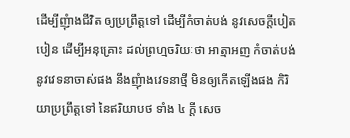ដើម្បីញុំាងជីវិត ឲ្យប្រព្រឹត្តទៅ ដើម្បីកំចាត់បង់ នូវសេចក្តីបៀតបៀន ដើម្បីអនុគ្រោះ ដល់ព្រហ្មចរិយៈថា អាត្មាអញ កំចាត់បង់ នូវវេទនាចាស់ផង នឹងញុំាងវេទនាថ្មី មិនឲ្យកើតឡើងផង កិរិយាប្រព្រឹត្តទៅ នៃឥរិយាបថ ទាំង ៤ ក្តី សេច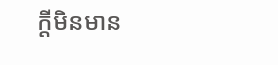ក្តីមិនមាន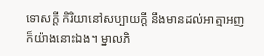ទោសក្តី កិរិយានៅសប្បាយក្តី នឹងមានដល់អាត្មាអញ ក៏យ៉ាងនោះឯង។ ម្នាលភិ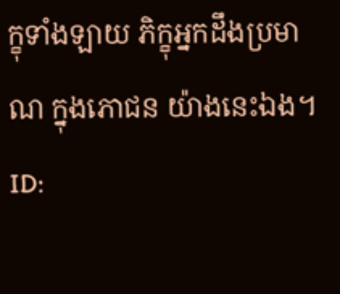ក្ខុទាំងឡាយ ភិក្ខុអ្នកដឹងប្រមាណ ក្នុងភោជន យ៉ាងនេះឯង។
ID: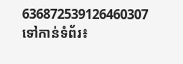636872539126460307
ទៅកាន់ទំព័រ៖